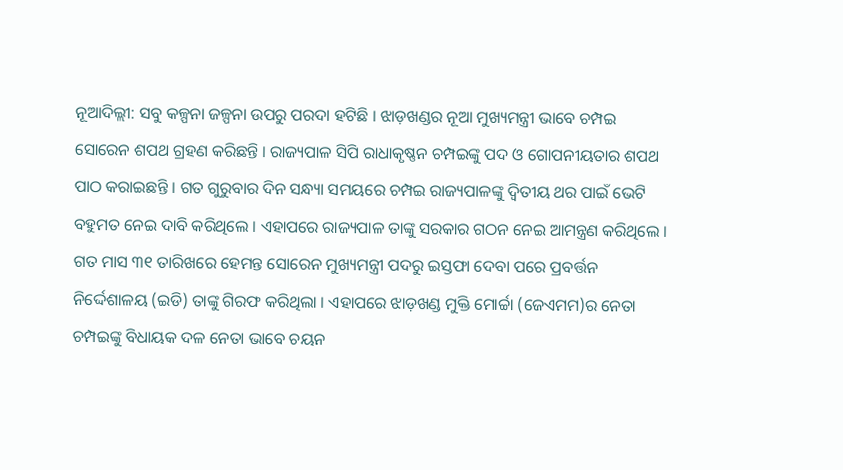ନୂଆଦିଲ୍ଲୀ: ସବୁ କଳ୍ପନା ଜଳ୍ପନା ଉପରୁ ପରଦା ହଟିଛି । ଝାଡ଼ଖଣ୍ଡର ନୂଆ ମୁଖ୍ୟମନ୍ତ୍ରୀ ଭାବେ ଚମ୍ପଇ ସୋରେନ ଶପଥ ଗ୍ରହଣ କରିଛନ୍ତି । ରାଜ୍ୟପାଳ ସିପି ରାଧାକୃଷ୍ଣନ ଚମ୍ପଇଙ୍କୁ ପଦ ଓ ଗୋପନୀୟତାର ଶପଥ ପାଠ କରାଇଛନ୍ତି । ଗତ ଗୁରୁବାର ଦିନ ସନ୍ଧ୍ୟା ସମୟରେ ଚମ୍ପଇ ରାଜ୍ୟପାଳଙ୍କୁ ଦ୍ୱିତୀୟ ଥର ପାଇଁ ଭେଟି ବହୁମତ ନେଇ ଦାବି କରିଥିଲେ । ଏହାପରେ ରାଜ୍ୟପାଳ ତାଙ୍କୁ ସରକାର ଗଠନ ନେଇ ଆମନ୍ତ୍ରଣ କରିଥିଲେ ।
ଗତ ମାସ ୩୧ ତାରିଖରେ ହେମନ୍ତ ସୋରେନ ମୁଖ୍ୟମନ୍ତ୍ରୀ ପଦରୁ ଇସ୍ତଫା ଦେବା ପରେ ପ୍ରବର୍ତ୍ତନ ନିର୍ଦ୍ଦେଶାଳୟ (ଇଡି) ତାଙ୍କୁ ଗିରଫ କରିଥିଲା । ଏହାପରେ ଝାଡ଼ଖଣ୍ଡ ମୁକ୍ତି ମୋର୍ଚ୍ଚା (ଜେଏମମ)ର ନେତା ଚମ୍ପଇଙ୍କୁ ବିଧାୟକ ଦଳ ନେତା ଭାବେ ଚୟନ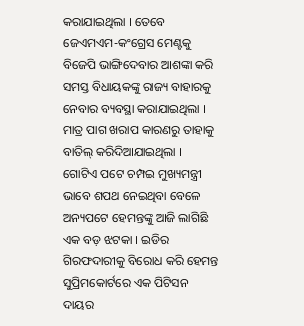କରାଯାଇଥିଲା । ତେବେ ଜେଏମଏମ-କଂଗ୍ରେସ ମେଣ୍ଟକୁ ବିଜେପି ଭାଙ୍ଗିଦେବାର ଆଶଙ୍କା କରି ସମସ୍ତ ବିଧାୟକଙ୍କୁ ରାଜ୍ୟ ବାହାରକୁ ନେବାର ବ୍ୟବସ୍ଥା କରାଯାଇଥିଲା । ମାତ୍ର ପାଗ ଖରାପ କାରଣରୁ ତାହାକୁ ବାତିଲ୍ କରିଦିଆଯାଇଥିଲା ।
ଗୋଟିଏ ପଟେ ଚମ୍ପଇ ମୁଖ୍ୟମନ୍ତ୍ରୀ ଭାବେ ଶପଥ ନେଇଥିବା ବେଳେ ଅନ୍ୟପଟେ ହେମନ୍ତଙ୍କୁ ଆଜି ଲାଗିଛି ଏକ ବଡ଼ ଝଟକା । ଇଡିର ଗିରଫଦାରୀକୁ ବିରୋଧ କରି ହେମନ୍ତ ସୁପ୍ରିମକୋର୍ଟରେ ଏକ ପିଟିସନ ଦାୟର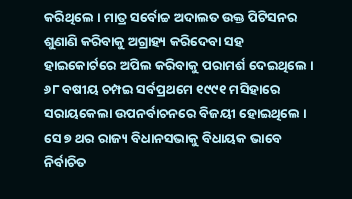କରିଥିଲେ । ମାତ୍ର ସର୍ବୋଚ୍ଚ ଅଦାଲତ ଉକ୍ତ ପିଟିସନର ଶୁଣାଣି କରିବାକୁ ଅଗ୍ରାହ୍ୟ କରିଦେବା ସହ ହାଇକୋର୍ଟରେ ଅପିଲ କରିବାକୁ ପରାମର୍ଶ ଦେଇଥିଲେ । ୬୮ ବଷୀୟ ଚମ୍ପଇ ସର୍ବପ୍ରଥମେ ୧୯୯୧ ମସିହାରେ ସରାୟକେଲା ଉପନର୍ବାଚନରେ ବିଜୟୀ ହୋଇଥିଲେ । ସେ ୭ ଥର ରାଜ୍ୟ ବିଧାନସଭାକୁ ବିଧାୟକ ଭାବେ ନିର୍ବାଚିତ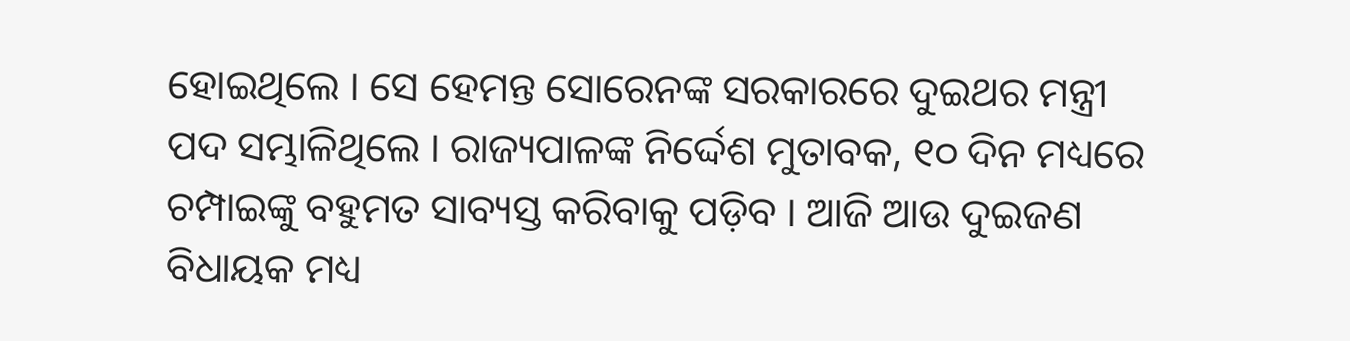ହୋଇଥିଲେ । ସେ ହେମନ୍ତ ସୋରେନଙ୍କ ସରକାରରେ ଦୁଇଥର ମନ୍ତ୍ରୀ ପଦ ସମ୍ଭାଳିଥିଲେ । ରାଜ୍ୟପାଳଙ୍କ ନିର୍ଦ୍ଦେଶ ମୁତାବକ, ୧୦ ଦିନ ମଧ୍ୟରେ ଚମ୍ପାଇଙ୍କୁ ବହୁମତ ସାବ୍ୟସ୍ତ କରିବାକୁ ପଡ଼ିବ । ଆଜି ଆଉ ଦୁଇଜଣ ବିଧାୟକ ମଧ୍ୟ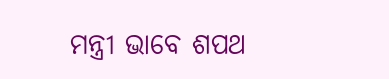ମନ୍ତ୍ରୀ ଭାବେ ଶପଥ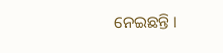ନେଇଛନ୍ତି ।